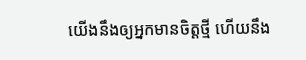យើងនឹងឲ្យអ្នកមានចិត្តថ្មី ហើយនឹង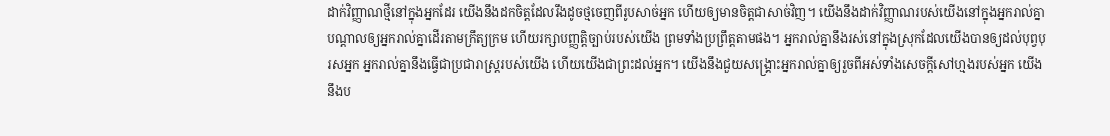ដាក់វិញ្ញាណថ្មីនៅក្នុងអ្នកដែរ យើងនឹងដកចិត្តដែលរឹងដូចថ្មចេញពីរូបសាច់អ្នក ហើយឲ្យមានចិត្តជាសាច់វិញ។ យើងនឹងដាក់វិញ្ញាណរបស់យើងនៅក្នុងអ្នករាល់គ្នា បណ្ដាលឲ្យអ្នករាល់គ្នាដើរតាមក្រឹត្យក្រម ហើយរក្សាបញ្ញត្តិច្បាប់របស់យើង ព្រមទាំងប្រព្រឹត្តតាមផង។ អ្នករាល់គ្នានឹងរស់នៅក្នុងស្រុកដែលយើងបានឲ្យដល់បុព្វបុរសអ្នក អ្នករាល់គ្នានឹងធ្វើជាប្រជារាស្ត្ររបស់យើង ហើយយើងជាព្រះដល់អ្នក។ យើងនឹងជួយសង្គ្រោះអ្នករាល់គ្នាឲ្យរួចពីអស់ទាំងសេចក្ដីសៅហ្មងរបស់អ្នក យើងនឹងប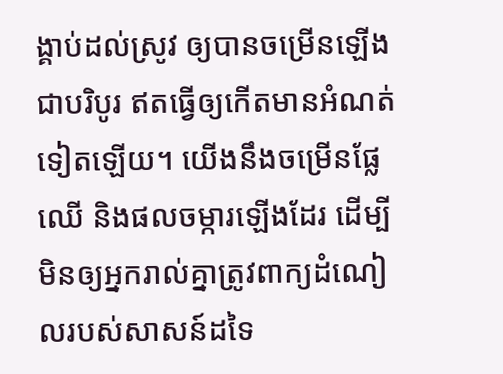ង្គាប់ដល់ស្រូវ ឲ្យបានចម្រើនឡើងជាបរិបូរ ឥតធ្វើឲ្យកើតមានអំណត់ទៀតឡើយ។ យើងនឹងចម្រើនផ្លែឈើ និងផលចម្ការឡើងដែរ ដើម្បីមិនឲ្យអ្នករាល់គ្នាត្រូវពាក្យដំណៀលរបស់សាសន៍ដទៃ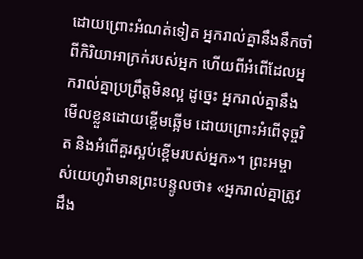ដោយព្រោះអំណត់ទៀត អ្នករាល់គ្នានឹងនឹកចាំពីកិរិយាអាក្រក់របស់អ្នក ហើយពីអំពើដែលអ្នករាល់គ្នាប្រព្រឹត្តមិនល្អ ដូច្នេះ អ្នករាល់គ្នានឹងមើលខ្លួនដោយខ្ពើមឆ្អើម ដោយព្រោះអំពើទុច្ចរិត និងអំពើគួរស្អប់ខ្ពើមរបស់អ្នក»។ ព្រះអម្ចាស់យេហូវ៉ាមានព្រះបន្ទូលថា៖ «អ្នករាល់គ្នាត្រូវដឹង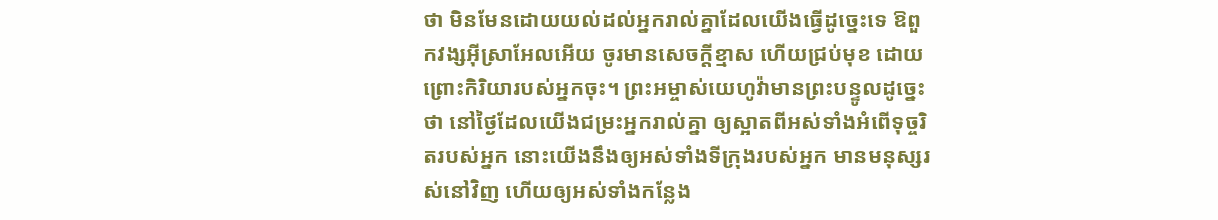ថា មិនមែនដោយយល់ដល់អ្នករាល់គ្នាដែលយើងធ្វើដូច្នេះទេ ឱពួកវង្សអ៊ីស្រាអែលអើយ ចូរមានសេចក្ដីខ្មាស ហើយជ្រប់មុខ ដោយព្រោះកិរិយារបស់អ្នកចុះ។ ព្រះអម្ចាស់យេហូវ៉ាមានព្រះបន្ទូលដូច្នេះថា នៅថ្ងៃដែលយើងជម្រះអ្នករាល់គ្នា ឲ្យស្អាតពីអស់ទាំងអំពើទុច្ចរិតរបស់អ្នក នោះយើងនឹងឲ្យអស់ទាំងទីក្រុងរបស់អ្នក មានមនុស្សរស់នៅវិញ ហើយឲ្យអស់ទាំងកន្លែង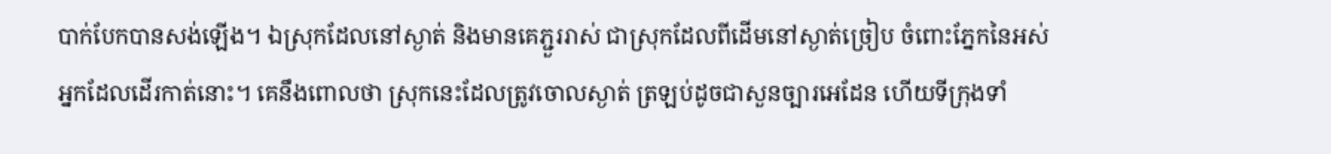បាក់បែកបានសង់ឡើង។ ឯស្រុកដែលនៅស្ងាត់ និងមានគេភ្ជួររាស់ ជាស្រុកដែលពីដើមនៅស្ងាត់ច្រៀប ចំពោះភ្នែកនៃអស់អ្នកដែលដើរកាត់នោះ។ គេនឹងពោលថា ស្រុកនេះដែលត្រូវចោលស្ងាត់ ត្រឡប់ដូចជាសួនច្បារអេដែន ហើយទីក្រុងទាំ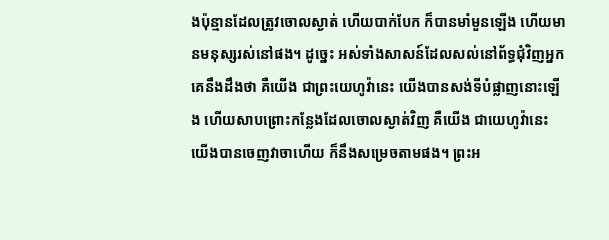ងប៉ុន្មានដែលត្រូវចោលស្ងាត់ ហើយបាក់បែក ក៏បានមាំមួនឡើង ហើយមានមនុស្សរស់នៅផង។ ដូច្នេះ អស់ទាំងសាសន៍ដែលសល់នៅព័ទ្ធជុំវិញអ្នក គេនឹងដឹងថា គឺយើង ជាព្រះយេហូវ៉ានេះ យើងបានសង់ទីបំផ្លាញនោះឡើង ហើយសាបព្រោះកន្លែងដែលចោលស្ងាត់វិញ គឺយើង ជាយេហូវ៉ានេះ យើងបានចេញវាចាហើយ ក៏នឹងសម្រេចតាមផង។ ព្រះអ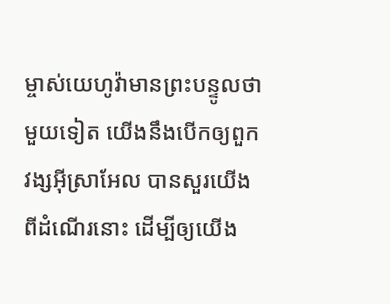ម្ចាស់យេហូវ៉ាមានព្រះបន្ទូលថា មួយទៀត យើងនឹងបើកឲ្យពួកវង្សអ៊ីស្រាអែល បានសួរយើងពីដំណើរនោះ ដើម្បីឲ្យយើង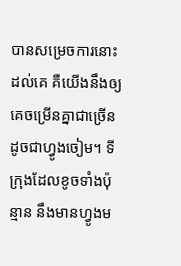បានសម្រេចការនោះដល់គេ គឺយើងនឹងឲ្យគេចម្រើនគ្នាជាច្រើនដូចជាហ្វូងចៀម។ ទីក្រុងដែលខូចទាំងប៉ុន្មាន នឹងមានហ្វូងម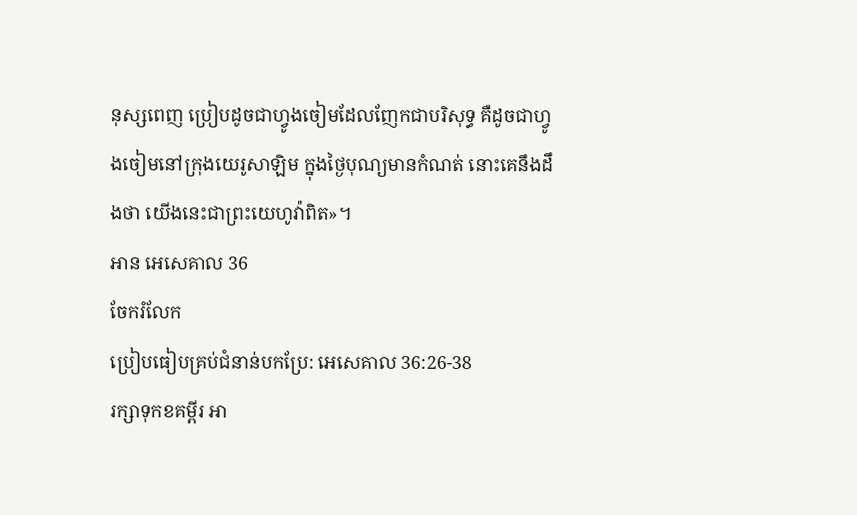នុស្សពេញ ប្រៀបដូចជាហ្វូងចៀមដែលញែកជាបរិសុទ្ធ គឺដូចជាហ្វូងចៀមនៅក្រុងយេរូសាឡិម ក្នុងថ្ងៃបុណ្យមានកំណត់ នោះគេនឹងដឹងថា យើងនេះជាព្រះយេហូវ៉ាពិត»។
អាន អេសេគាល 36
ចែករំលែក
ប្រៀបធៀបគ្រប់ជំនាន់បកប្រែ: អេសេគាល 36:26-38
រក្សាទុកខគម្ពីរ អា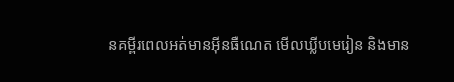នគម្ពីរពេលអត់មានអ៊ីនធឺណេត មើលឃ្លីបមេរៀន និងមាន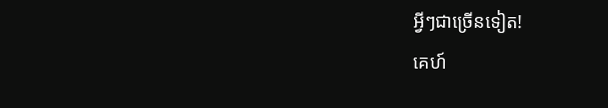អ្វីៗជាច្រើនទៀត!
គេហ៍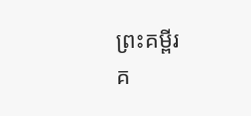ព្រះគម្ពីរ
គ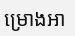ម្រោងអា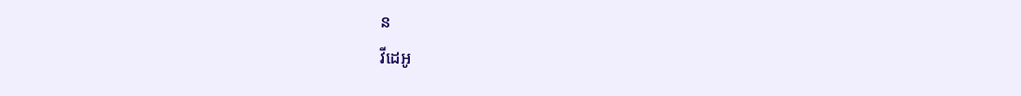ន
វីដេអូ